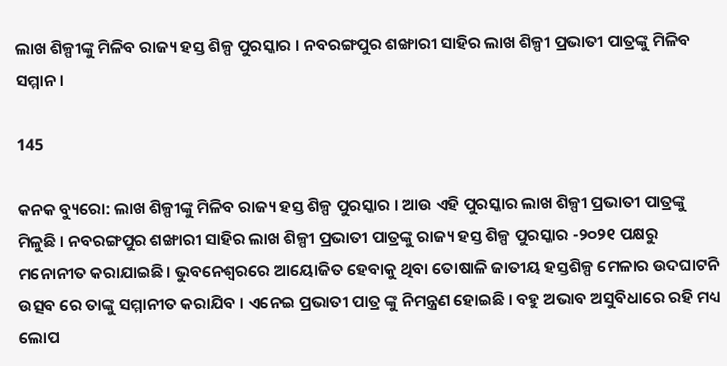ଲାଖ ଶିଳ୍ପୀଙ୍କୁ ମିଳିବ ରାଜ୍ୟ ହସ୍ତ ଶିଳ୍ପ ପୁରସ୍କାର । ନବରଙ୍ଗପୁର ଶଙ୍ଖାରୀ ସାହିର ଲାଖ ଶିଳ୍ପୀ ପ୍ରଭାତୀ ପାତ୍ରଙ୍କୁ ମିଳିବ ସମ୍ମାନ ।

145

କନକ ବ୍ୟୁରୋ: ଲାଖ ଶିଳ୍ପୀଙ୍କୁ ମିଳିବ ରାଜ୍ୟ ହସ୍ତ ଶିଳ୍ପ ପୁରସ୍କାର । ଆଉ ଏହି ପୁରସ୍କାର ଲାଖ ଶିଳ୍ପୀ ପ୍ରଭାତୀ ପାତ୍ରଙ୍କୁ ମିଳୁଛି । ନବରଙ୍ଗପୁର ଶଙ୍ଖାରୀ ସାହିର ଲାଖ ଶିଳ୍ପୀ ପ୍ରଭାତୀ ପାତ୍ରଙ୍କୁ ରାଜ୍ୟ ହସ୍ତ ଶିଳ୍ପ ପୁରସ୍କାର -୨୦୨୧ ପକ୍ଷରୁ ମନୋନୀତ କରାଯାଇଛି । ଭୁବନେଶ୍ୱରରେ ଆୟୋଜିତ ହେବାକୁ ଥିବା ତୋଷାଳି ଜାତୀୟ ହସ୍ତଶିଳ୍ପ ମେଳାର ଉଦଘାଟନି ଉତ୍ସବ ରେ ତାଙ୍କୁ ସମ୍ମାନୀତ କରାଯିବ । ଏନେଇ ପ୍ରଭାତୀ ପାତ୍ର ଙ୍କୁ ନିମନ୍ତ୍ରଣ ହୋଇଛି । ବହୁ ଅଭାବ ଅସୁବିଧାରେ ରହି ମଧ୍ୟ ଲୋପ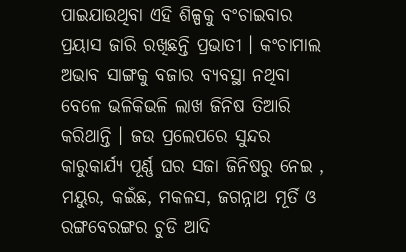ପାଇଯାଉଥିବା ଏହି ଶିଳ୍ପକୁ ବଂଚାଇବାର ପ୍ରୟାସ ଜାରି ରଖିଛନ୍ତି ପ୍ରଭାତୀ । କଂଚାମାଲ ଅଭାବ ସାଙ୍ଗକୁ ବଜାର ବ୍ୟବସ୍ଥା ନଥିବା ବେଳେ ଭଳିକିଭଳି ଲାଖ ଜିନିଷ ତିଆରି କରିଥାନ୍ତି । ଜଉ ପ୍ରଲେପରେ ସୁନ୍ଦର କାରୁକାର୍ଯ୍ୟ ପୂର୍ଣ୍ଣ ଘର ସଜା ଜିନିଷରୁ ନେଇ , ମୟୁର, କଇଁଛ, ମକଳସ, ଜଗନ୍ନାଥ ମୂର୍ତି ଓ ରଙ୍ଗବେରଙ୍ଗର ଚୁଡି ଆଦି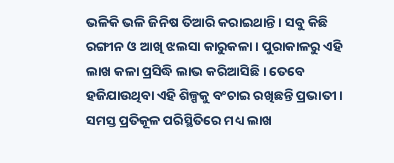ଭଳିକି ଭଳି ଜିନିଷ ତିଆରି କରାଇଥାନ୍ତି । ସବୁ କିଛି ରଙ୍ଗୀନ ଓ ଆଖି ଝଲସା କାରୁକଳା । ପୁରାକାଳରୁ ଏହି ଲାଖ କଳା ପ୍ରସିଦ୍ଧି ଲାଭ କରିଆସିଛି । ତେବେ ହଜିଯାଉଥିବା ଏହି ଶିଳ୍ପକୁ ବଂଚାଇ ରଖିଛନ୍ତି ପ୍ରଭାତୀ । ସମସ୍ତ ପ୍ରତିକୂଳ ପରିସ୍ଥିତିରେ ମଧ୍ୟ ଲାଖ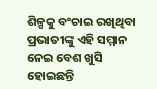ଶିଳ୍ପକୁ ବଂଚାଇ ରଖିଥିବା ପ୍ରଭାତୀଙ୍କୁ ଏହି ସମ୍ମାନ ନେଇ ବେଶ ଖୁସି ହୋଇଛନ୍ତି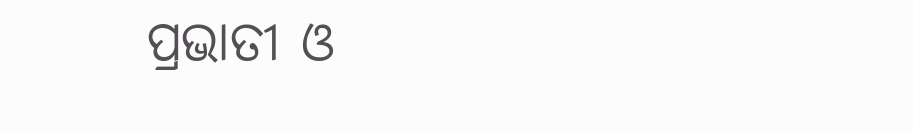ପ୍ରଭାତୀ ଓ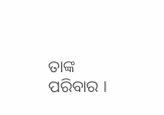ତାଙ୍କ ପରିବାର ।